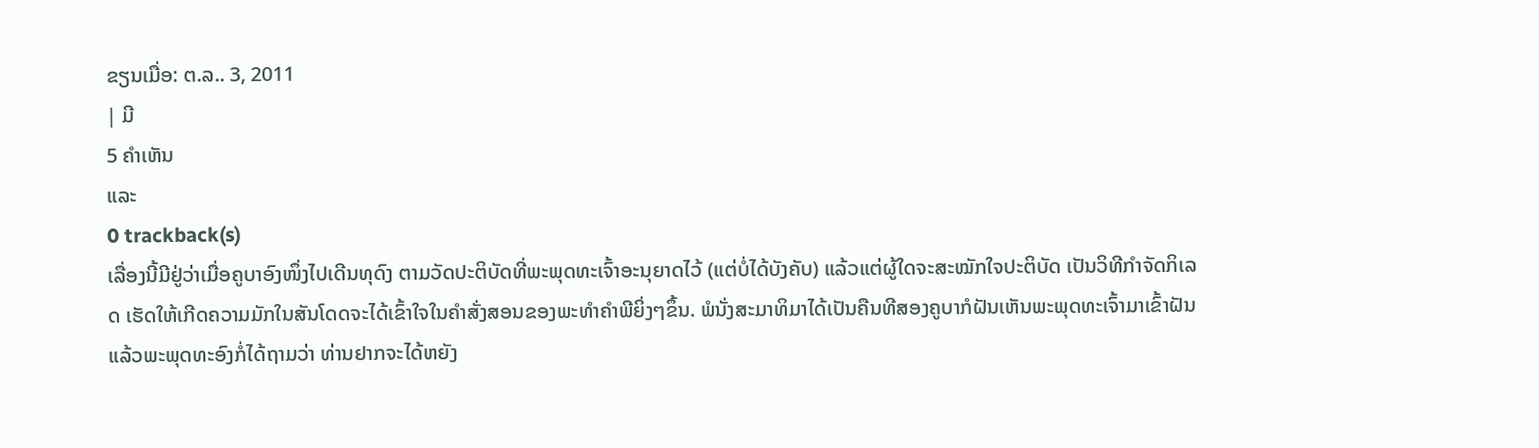ຂຽນເມື່ອ: ຕ.ລ.. 3, 2011
| ມີ
5 ຄຳເຫັນ
ແລະ
0 trackback(s)
ເລື່ອງນີ້ມີຢູ່ວ່າເມື່ອຄູບາອົງໜຶ່ງໄປເດີນທຸດົງ ຕາມວັດປະຕິບັດທີ່ພະພຸດທະເຈົ້າອະນຸຍາດໄວ້ (ແຕ່ບໍ່ໄດ້ບັງຄັບ) ແລ້ວແຕ່ຜູ້ໃດຈະສະໝັກໃຈປະຕິບັດ ເປັນວິທີກໍາຈັດກິເລດ ເຮັດໃຫ້ເກີດຄວາມມັກໃນສັນໂດດຈະໄດ້ເຂົ້າໃຈໃນຄໍາສັ່ງສອນຂອງພະທໍາຄໍາພີຍິ່ງໆຂຶ້ນ. ພໍນັ່ງສະມາທິມາໄດ້ເປັນຄືນທີສອງຄູບາກໍຝັນເຫັນພະພຸດທະເຈົ້າມາເຂົ້າຝັນ ແລ້ວພະພຸດທະອົງກໍ່ໄດ້ຖາມວ່າ ທ່ານຢາກຈະໄດ້ຫຍັງ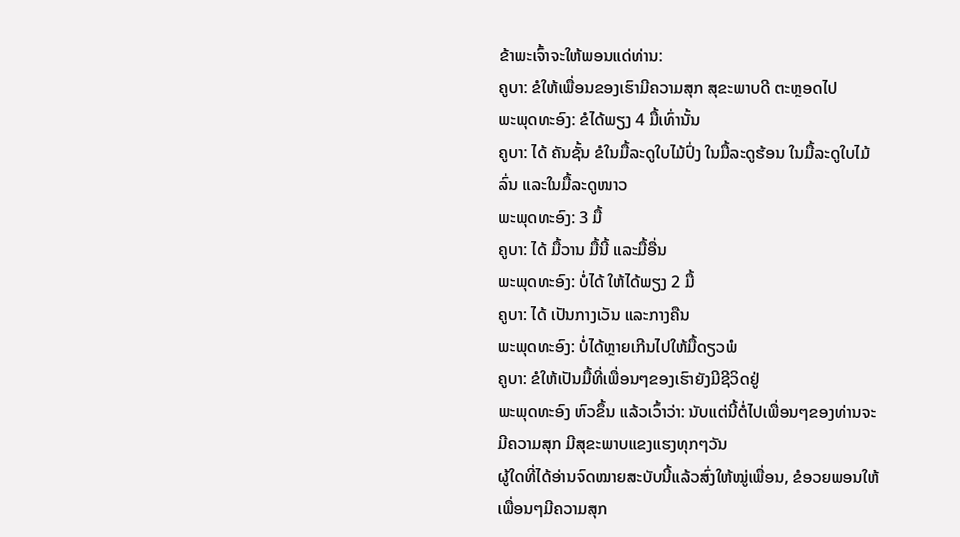ຂ້າພະເຈົ້າຈະໃຫ້ພອນແດ່ທ່ານ:
ຄູບາ: ຂໍໃຫ້ເພື່ອນຂອງເຮົາມີຄວາມສຸກ ສຸຂະພາບດີ ຕະຫຼອດໄປ
ພະພຸດທະອົງ: ຂໍໄດ້ພຽງ 4 ມື້ເທົ່ານັ້ນ
ຄູບາ: ໄດ້ ຄັນຊັ້ນ ຂໍໃນມື້ລະດູໃບໄມ້ປົ່ງ ໃນມື້ລະດູຮ້ອນ ໃນມື້ລະດູໃບໄມ້ລົ່ນ ແລະໃນມື້ລະດູໜາວ
ພະພຸດທະອົງ: 3 ມື້
ຄູບາ: ໄດ້ ມື້ວານ ມື້ນີ້ ແລະມື້ອື່ນ
ພະພຸດທະອົງ: ບໍ່ໄດ້ ໃຫ້ໄດ້ພຽງ 2 ມື້
ຄູບາ: ໄດ້ ເປັນກາງເວັນ ແລະກາງຄືນ
ພະພຸດທະອົງ: ບໍ່ໄດ້ຫຼາຍເກີນໄປໃຫ້ມື້ດຽວພໍ
ຄູບາ: ຂໍໃຫ້ເປັນມື້ທີ່ເພື່ອນໆຂອງເຮົາຍັງມີຊີວິດຢູ່
ພະພຸດທະອົງ ຫົວຂຶ້ນ ແລ້ວເວົ້າວ່າ: ນັບແຕ່ນີ້ຕໍ່ໄປເພື່ອນໆຂອງທ່ານຈະມີຄວາມສຸກ ມີສຸຂະພາບແຂງແຮງທຸກໆວັນ
ຜູ້ໃດທີ່ໄດ້ອ່ານຈົດໝາຍສະບັບນີ້ແລ້ວສົ່ງໃຫ້ໝູ່ເພື່ອນ, ຂໍອວຍພອນໃຫ້ເພື່ອນໆມີຄວາມສຸກ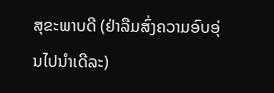ສຸຂະພາບດີ (ຢ່າລືມສົ່ງຄວາມອົບອຸ່ນໄປນໍາເດີລະ)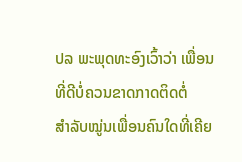ປລ ພະພຸດທະອົງເວົ້າວ່າ ເພື່ອນທີ່ດີບໍ່ຄວນຂາດກາດຕິດຕໍ່
ສໍາລັບໝູ່ນເພື່ອນຄົນໃດທີ່ເຄີຍ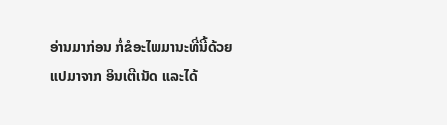ອ່ານມາກ່ອນ ກໍ່ຂໍອະໄພມານະທີ່ນີ້ດ້ວຍ ແປມາຈາກ ອິນເຕີເນັດ ແລະໄດ້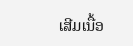ເສີມເນື້ອ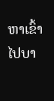ຫາເຂົ້າໄປບາ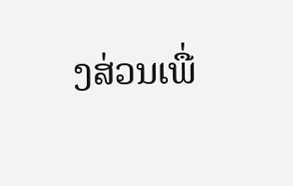ງສ່ວນເພື່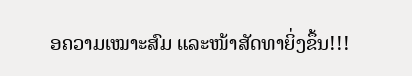ອຄວາມເໝາະສົມ ແລະໜ້າສັດທາຍິ່ງຂຶ້ນ!!!